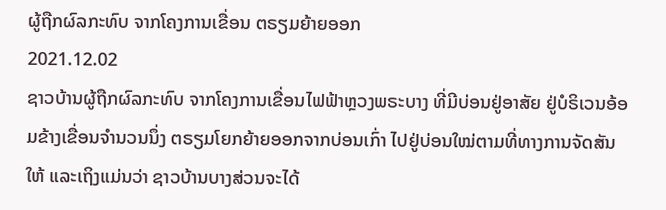ຜູ້ຖືກຜົລກະທົບ ຈາກໂຄງການເຂື່ອນ ຕຣຽມຍ້າຍອອກ
2021.12.02
ຊາວບ້ານຜູ້ຖືກຜົລກະທົບ ຈາກໂຄງການເຂື່ອນໄຟຟ້າຫຼວງພຣະບາງ ທີ່ມີບ່ອນຢູ່ອາສັຍ ຢູ່ບໍຣິເວນອ້ອມຂ້າງເຂື່ອນຈໍານວນນຶ່ງ ຕຣຽມໂຍກຍ້າຍອອກຈາກບ່ອນເກົ່າ ໄປຢູ່ບ່ອນໃໝ່ຕາມທີ່ທາງການຈັດສັນໃຫ້ ແລະເຖິງແມ່ນວ່າ ຊາວບ້ານບາງສ່ວນຈະໄດ້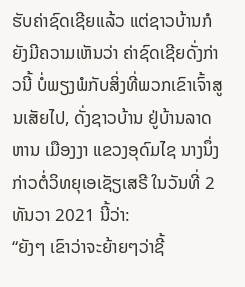ຮັບຄ່າຊົດເຊີຍແລ້ວ ແຕ່ຊາວບ້ານກໍຍັງມີຄວາມເຫັນວ່າ ຄ່າຊົດເຊີຍດັ່ງກ່າວນີ້ ບໍ່ພຽງພໍກັບສິ່ງທີ່ພວກເຂົາເຈົ້າສູນເສັຍໄປ, ດັ່ງຊາວບ້ານ ຢູ່ບ້ານລາດຫານ ເມືອງງາ ແຂວງອຸດົມໄຊ ນາງນຶ່ງ ກ່າວຕໍ່ວິທຍຸເອເຊັຽເສຣີ ໃນວັນທີ່ 2 ທັນວາ 2021 ນີ້ວ່າ:
“ຍັງໆ ເຂົາວ່າຈະຍ້າຍໆວ່າຊີ້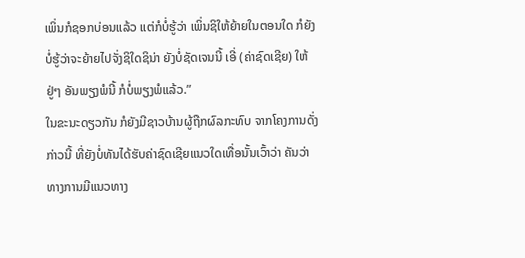ເພິ່ນກໍຊອກບ່ອນແລ້ວ ແຕ່ກໍບໍ່ຮູ້ວ່າ ເພິ່ນຊິໃຫ້ຍ້າຍໃນຕອນໃດ ກໍຍັງບໍ່ຮູ້ວ່າຈະຍ້າຍໄປຈັ່ງຊິໃດຊິນ່າ ຍັງບໍ່ຊັດເຈນນີ້ ເອີ່ (ຄ່າຊົດເຊີຍ) ໃຫ້ຢູ່ໆ ອັນພຽງພໍນີ້ ກໍບໍ່ພຽງພໍແລ້ວ.”
ໃນຂະນະດຽວກັນ ກໍຍັງມີຊາວບ້ານຜູ້ຖືກຜົລກະທົບ ຈາກໂຄງການດັ່ງກ່າວນີ້ ທີ່ຍັງບໍ່ທັນໄດ້ຮັບຄ່າຊົດເຊີຍແນວໃດເທື່ອນັ້ນເວົ້າວ່າ ຄັນວ່າທາງການມີແນວທາງ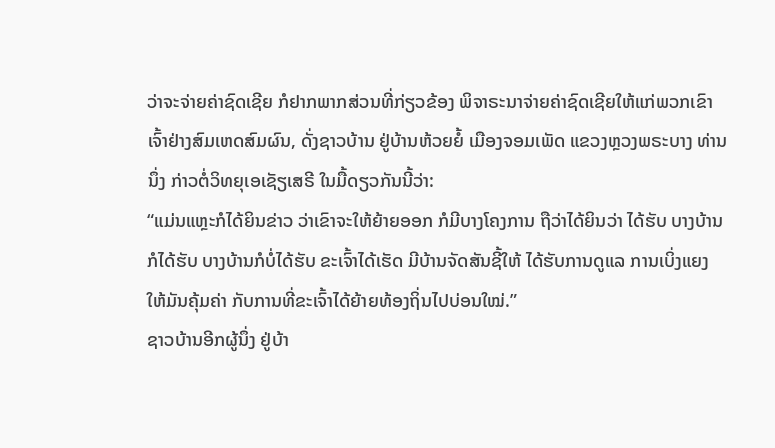ວ່າຈະຈ່າຍຄ່າຊົດເຊີຍ ກໍຢາກພາກສ່ວນທີ່ກ່ຽວຂ້ອງ ພິຈາຣະນາຈ່າຍຄ່າຊົດເຊີຍໃຫ້ແກ່ພວກເຂົາເຈົ້າຢ່າງສົມເຫດສົມຜົນ, ດັ່ງຊາວບ້ານ ຢູ່ບ້ານຫ້ວຍຍໍ້ ເມືອງຈອມເພັດ ແຂວງຫຼວງພຣະບາງ ທ່ານນຶ່ງ ກ່າວຕໍ່ວິທຍຸເອເຊັຽເສຣີ ໃນມື້ດຽວກັນນີ້ວ່າ:
“ແມ່ນແຫຼະກໍໄດ້ຍິນຂ່າວ ວ່າເຂົາຈະໃຫ້ຍ້າຍອອກ ກໍມີບາງໂຄງການ ຖືວ່າໄດ້ຍິນວ່າ ໄດ້ຮັບ ບາງບ້ານກໍໄດ້ຮັບ ບາງບ້ານກໍບໍ່ໄດ້ຮັບ ຂະເຈົ້າໄດ້ເຮັດ ມີບ້ານຈັດສັນຊີ້ໃຫ້ ໄດ້ຮັບການດູແລ ການເບິ່ງແຍງ ໃຫ້ມັນຄຸ້ມຄ່າ ກັບການທີ່ຂະເຈົ້າໄດ້ຍ້າຍທ້ອງຖິ່ນໄປບ່ອນໃໝ່.”
ຊາວບ້ານອີກຜູ້ນຶ່ງ ຢູ່ບ້າ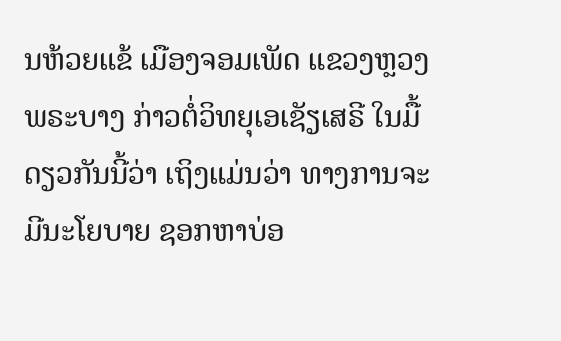ນຫ້ວຍແຂ້ ເມືອງຈອມເພັດ ແຂວງຫຼວງພຣະບາງ ກ່າວຕໍ່ວິທຍຸເອເຊັຽເສຣີ ໃນມື້ດຽວກັນນີ້ວ່າ ເຖິງແມ່ນວ່າ ທາງການຈະມີນະໂຍບາຍ ຊອກຫາບ່ອ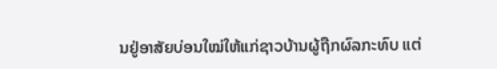ນຢູ່ອາສັຍບ່ອນໃໝ່ໃຫ້ແກ່ຊາວບ້ານຜູ້ຖືກຜົລກະທົບ ແຕ່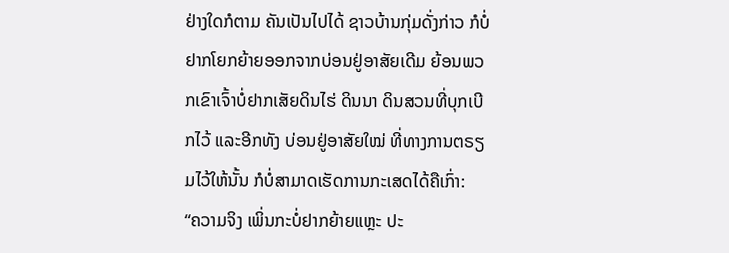ຢ່າງໃດກໍຕາມ ຄັນເປັນໄປໄດ້ ຊາວບ້ານກຸ່ມດັ່ງກ່າວ ກໍບໍ່ຢາກໂຍກຍ້າຍອອກຈາກບ່ອນຢູ່ອາສັຍເດີມ ຍ້ອນພວກເຂົາເຈົ້າບໍ່ຢາກເສັຍດິນໄຮ່ ດິນນາ ດິນສວນທີ່ບຸກເບີກໄວ້ ແລະອີກທັງ ບ່ອນຢູ່ອາສັຍໃໝ່ ທີ່ທາງການຕຣຽມໄວ້ໃຫ້ນັ້ນ ກໍບໍ່ສາມາດເຮັດການກະເສດໄດ້ຄືເກົ່າ:
“ຄວາມຈິງ ເພິ່ນກະບໍ່ຢາກຍ້າຍແຫຼະ ປະ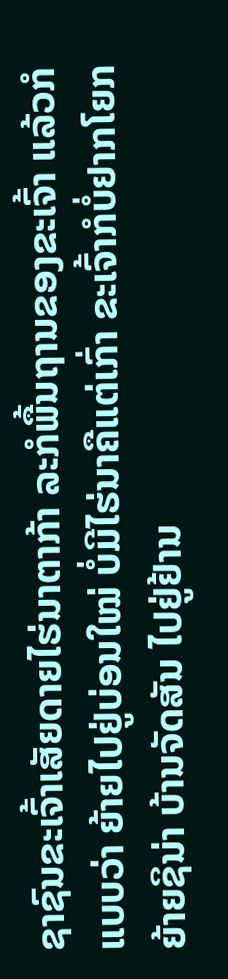ຊາຊົນຂະເຈົ້າເສັຍດາຍໄຮ່ນາຕາກ້າ ລະກໍພື້ນຖານຂອງຂະເຈົ້າ ແລ້ວກໍແບບວ່າ ຍ້າຍໄປຢູ່ບ່ອນໃໝ່ ບໍ່ມີໄຮ່ນາຄືແຕ່ເກົ່າ ຂະເຈົ້າກໍບໍ່ຢາກໂຍກຍ້າຍຊິນ່າ ບ້ານຈັດສັນ ໄປຢູ່ຢ້ານ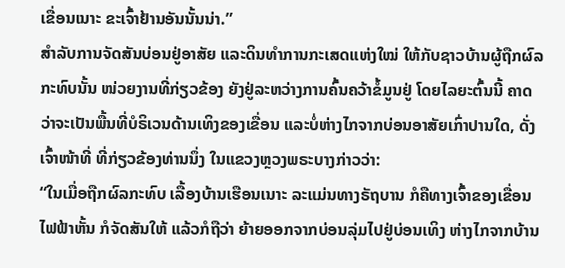ເຂື່ອນເນາະ ຂະເຈົ້າຢ້ານອັນນັ້ນນ່າ.”
ສໍາລັບການຈັດສັນບ່ອນຢູ່ອາສັຍ ແລະດິນທໍາການກະເສດແຫ່ງໃໝ່ ໃຫ້ກັບຊາວບ້ານຜູ້ຖືກຜົລກະທົບນັ້ນ ໜ່ວຍງານທີ່ກ່ຽວຂ້ອງ ຍັງຢູ່ລະຫວ່າງການຄົ້ນຄວ້າຂໍ້ມູນຢູ່ ໂດຍໄລຍະຕົ້ນນີ້ ຄາດວ່າຈະເປັນພື້ນທີ່ບໍຣິເວນດ້ານເທິງຂອງເຂື່ອນ ແລະບໍ່ຫ່າງໄກຈາກບ່ອນອາສັຍເກົ່າປານໃດ, ດັ່ງເຈົ້າໜ້າທີ່ ທີ່ກ່ຽວຂ້ອງທ່ານນຶ່ງ ໃນແຂວງຫຼວງພຣະບາງກ່າວວ່າ:
“ໃນເມື່ອຖືກຜົລກະທົບ ເລື້ອງບ້ານເຮືອນເນາະ ລະແມ່ນທາງຣັຖບານ ກໍຄືທາງເຈົ້າຂອງເຂື່ອນໄຟຟ້າຫັ້ນ ກໍຈັດສັນໃຫ້ ແລ້ວກໍຖືວ່າ ຍ້າຍອອກຈາກບ່ອນລຸ່ມໄປຢູ່ບ່ອນເທິງ ຫ່າງໄກຈາກບ້ານ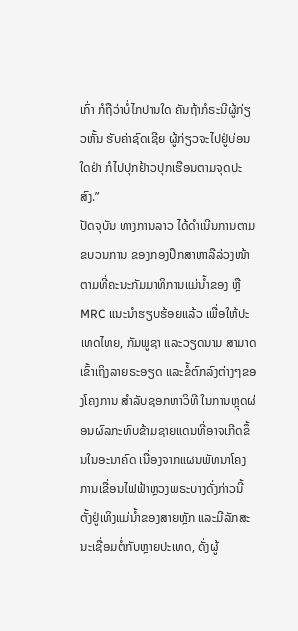ເກົ່າ ກໍຖືວ່າບໍ່ໄກປານໃດ ຄັນຖ້າກໍຣະນີຜູ້ກ່ຽວຫັ້ນ ຮັບຄ່າຊົດເຊີຍ ຜູ້ກ່ຽວຈະໄປຢູ່ບ່ອນໃດຢ່າ ກໍໄປປຸກຢ້າວປຸກເຮືອນຕາມຈຸດປະສົງ.”
ປັດຈຸບັນ ທາງການລາວ ໄດ້ດໍາເນີນການຕາມຂບວນການ ຂອງກອງປຶກສາຫາລືລ່ວງໜ້າ ຕາມທີ່ຄະນະກັມມາທິການແມ່ນໍ້າຂອງ ຫຼື MRC ແນະນໍາຮຽບຮ້ອຍແລ້ວ ເພື່ອໃຫ້ປະເທດໄທຍ, ກັມພູຊາ ແລະວຽດນາມ ສາມາດເຂົ້າເຖິງລາຍຣະອຽດ ແລະຂໍ້ຕົກລົງຕ່າງໆຂອງໂຄງການ ສໍາລັບຊອກຫາວິທີ ໃນການຫຼຸດຜ່ອນຜົລກະທົບຂ້າມຊາຍແດນທີ່ອາຈເກີດຂຶ້ນໃນອະນາຄົດ ເນື່ອງຈາກແຜນພັທນາໂຄງການເຂື່ອນໄຟຟ້າຫຼວງພຣະບາງດັ່ງກ່າວນີ້ ຕັ້ງຢູ່ເທິງແມ່ນໍ້າຂອງສາຍຫຼັກ ແລະມີລັກສະນະເຊື່ອມຕໍ່ກັບຫຼາຍປະເທດ, ດັ່ງຜູ້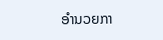ອໍານວຍກາ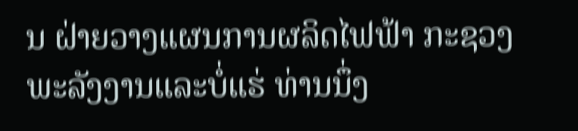ນ ຝ່າຍວາງແຜນການຜລິດໄຟຟ້າ ກະຊວງພະລັງງານແລະບໍ່ແຮ່ ທ່ານນຶ່ງ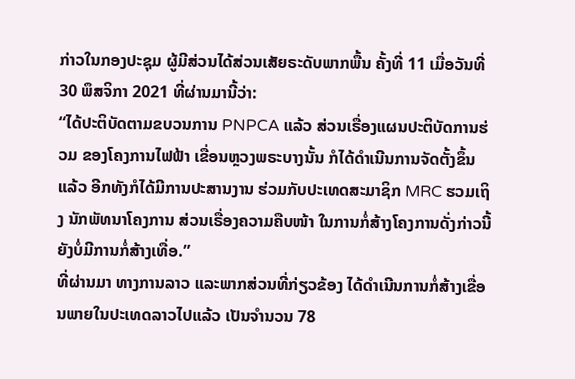ກ່າວໃນກອງປະຊຸມ ຜູ້ມີສ່ວນໄດ້ສ່ວນເສັຍຣະດັບພາກພື້ນ ຄັ້ງທີ່ 11 ເມື່ອວັນທີ່ 30 ພຶສຈິກາ 2021 ທີ່ຜ່ານມານີ້ວ່າ:
“ໄດ້ປະຕິບັດຕາມຂບວນການ PNPCA ແລ້ວ ສ່ວນເຣື່ອງແຜນປະຕິບັດການຮ່ວມ ຂອງໂຄງການໄຟຟ້າ ເຂື່ອນຫຼວງພຣະບາງນັ້ນ ກໍໄດ້ດໍາເນີນການຈັດຕັ້ງຂຶ້ນແລ້ວ ອີກທັງກໍໄດ້ມີການປະສານງານ ຮ່ວມກັບປະເທດສະມາຊິກ MRC ຮວມເຖິງ ນັກພັທນາໂຄງການ ສ່ວນເຣື່ອງຄວາມຄືບໜ້າ ໃນການກໍ່ສ້າງໂຄງການດັ່ງກ່າວນີ້ ຍັງບໍ່ມີການກໍ່ສ້າງເທື່ອ.”
ທີ່ຜ່ານມາ ທາງການລາວ ແລະພາກສ່ວນທີ່ກ່ຽວຂ້ອງ ໄດ້ດໍາເນີນການກໍ່ສ້າງເຂື່ອນພາຍໃນປະເທດລາວໄປແລ້ວ ເປັນຈໍານວນ 78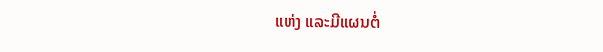ແຫ່ງ ແລະມີແຜນຕໍ່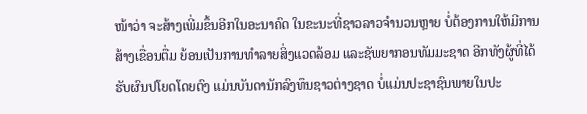ໜ້າວ່າ ຈະສ້າງເພີ່ມຂຶ້ນອີກໃນອະນາຄົດ ໃນຂະນະທີ່ຊາວລາວຈໍານວນຫຼາຍ ບໍ່ຕ້ອງການໃຫ້ມີການສ້າງເຂື່ອນຕື່ມ ຍ້ອນເປັນການທໍາລາຍສິ່ງແວດລ້ອມ ແລະຊັພຍາກອນທັມມະຊາດ ອີກທັງຜູ້ທີ່ໄດ້ຮັບຜົນປໂຍດໂດຍຕົງ ແມ່ນບັນດານັກລົງທຶນຊາວຕ່າງຊາດ ບໍ່ແມ່ນປະຊາຊົນພາຍໃນປະ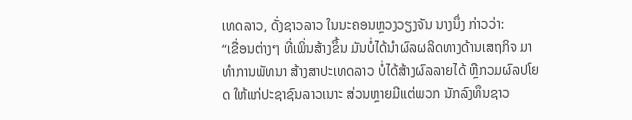ເທດລາວ, ດັ່ງຊາວລາວ ໃນນະຄອນຫຼວງວຽງຈັນ ນາງນຶ່ງ ກ່າວວ່າ:
“ເຂື່ອນຕ່າງໆ ທີ່ເພິ່ນສ້າງຂຶ້ນ ມັນບໍ່ໄດ້ນໍາຜົລຜລິດທາງດ້ານເສຖກິຈ ມາທໍາການພັທນາ ສ້າງສາປະເທດລາວ ບໍ່ໄດ້ສ້າງຜົລລາຍໄດ້ ຫຼືກວມຜົລປໂຍດ ໃຫ້ແກ່ປະຊາຊົນລາວເນາະ ສ່ວນຫຼາຍມີແຕ່ພວກ ນັກລົງທຶນຊາວ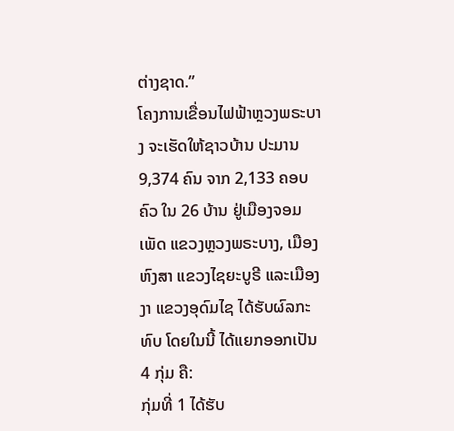ຕ່າງຊາດ.”
ໂຄງການເຂື່ອນໄຟຟ້າຫຼວງພຣະບາງ ຈະເຮັດໃຫ້ຊາວບ້ານ ປະມານ 9,374 ຄົນ ຈາກ 2,133 ຄອບຄົວ ໃນ 26 ບ້ານ ຢູ່ເມືອງຈອມເພັດ ແຂວງຫຼວງພຣະບາງ, ເມືອງຫົງສາ ແຂວງໄຊຍະບູຣີ ແລະເມືອງງາ ແຂວງອຸດົມໄຊ ໄດ້ຮັບຜົລກະທົບ ໂດຍໃນນີ້ ໄດ້ແຍກອອກເປັນ 4 ກຸ່ມ ຄື:
ກຸ່ມທີ່ 1 ໄດ້ຮັບ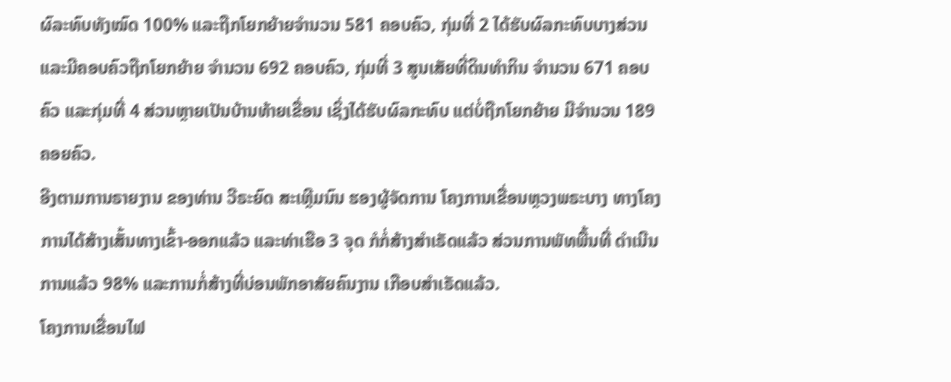ຜົລະທົບທັງໝົດ 100% ແລະຖືກໂຍກຍ້າຍຈໍານວນ 581 ຄອບຄົວ, ກຸ່ມທີ່ 2 ໄດ້ຮັບຜົລກະທົບບາງສ່ວນ ແລະມີຄອບຄົວຖືກໂຍກຍ້າຍ ຈໍານວນ 692 ຄອບຄົວ, ກຸ່ມທີ່ 3 ສູນເສັຍທີ່ດິນທໍາກິນ ຈໍານວນ 671 ຄອບຄົວ ແລະກຸ່ມທີ່ 4 ສ່ວນຫຼາຍເປັນບ້ານທ້າຍເຂື່ອນ ເຊິ່ງໄດ້ຮັບຜົລກະທົບ ແຕ່ບໍ່ຖືກໂຍກຍ້າຍ ມີຈໍານວນ 189 ຄອຍຄົວ.
ອີງຕາມການຣາຍງານ ຂອງທ່ານ ວີຣະຍົດ ສະເຫຼີມນົນ ຮອງຜູ້ຈັດການ ໂຄງການເຂື່ອນຫຼວງພຣະບາງ ທາງໂຄງການໄດ້ສ້າງເສັ້ນທາງເຂົ້າ-ອອກແລ້ວ ແລະທ່າເຮືອ 3 ຈຸດ ກໍກໍ່ສ້າງສໍາເຣັດແລ້ວ ສ່ວນການພັທພື້ນທີ່ ດໍາເນີນການແລ້ວ 98% ແລະການກໍ່ສ້າງທີ່ບ່ອນພັກອາສັຍຄົນງານ ເກືອບສໍາເຣັດແລ້ວ.
ໂຄງການເຂື່ອນໄຟ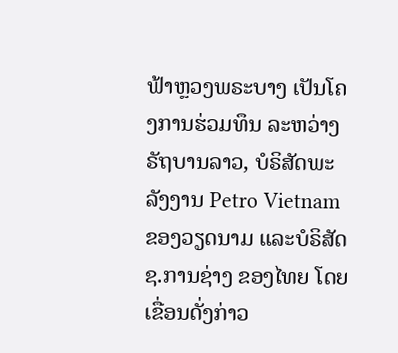ຟ້າຫຼວງພຣະບາງ ເປັນໂຄງການຮ່ວມທຶນ ລະຫວ່າງ ຣັຖບານລາວ, ບໍຣິສັດພະລັງງານ Petro Vietnam ຂອງວຽດນາມ ແລະບໍຣິສັດ ຊ.ການຊ່າງ ຂອງໄທຍ ໂດຍເຂື່ອນດັ່ງກ່າວ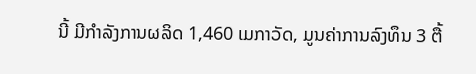ນີ້ ມີກໍາລັງການຜລິດ 1,460 ເມກາວັດ, ມູນຄ່າການລົງທຶນ 3 ຕື້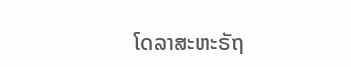ໂດລາສະຫະຣັຖ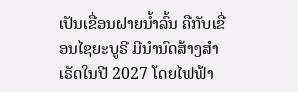ເປັນເຂື່ອນຝາຍນໍ້າລົ້ນ ຄືກັບເຂື່ອນໄຊຍະບູຣີ ມີນໍານົດສ້າງສໍາເຣັດໃນປີ 2027 ໂດຍໄຟຟ້າ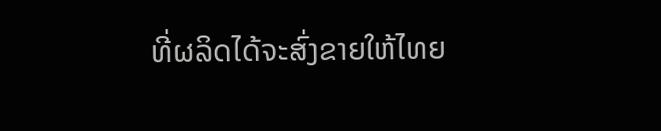ທີ່ຜລິດໄດ້ຈະສົ່ງຂາຍໃຫ້ໄທຍ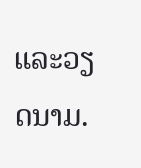ແລະວຽດນາມ.